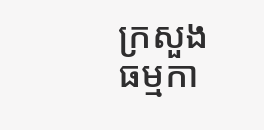ក្រសួងធម្មកា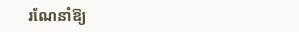រណែនាំឱ្យ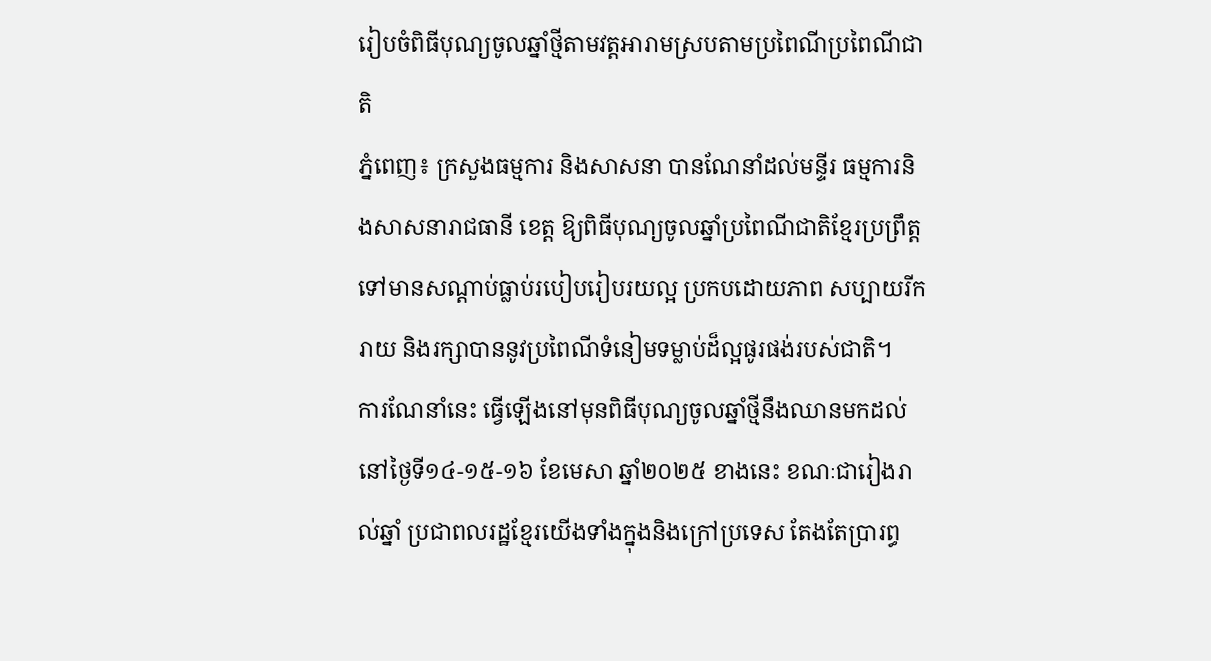រៀបចំពិធីបុណ្យចូលឆ្នាំថ្មីតាមវត្តអារាមស្របតាមប្រពៃណីប្រពៃណីជាតិ
ភ្នំពេញ៖ ក្រសួងធម្មការ និងសាសនា បានណែនាំដល់មន្ទីរ ធម្មការនិងសាសនារាជធានី ខេត្ត ឱ្យពិធីបុណ្យចូលឆ្នាំប្រពៃណីជាតិខ្មែរប្រព្រឹត្តទៅមានសណ្តាប់ធ្លាប់របៀបរៀបរយល្អ ប្រកបដោយភាព សប្បាយរីករាយ និងរក្សាបាននូវប្រពៃណីទំនៀមទម្លាប់ដ៏ល្អផូរផង់របស់ជាតិ។
ការណែនាំនេះ ធ្វើឡើងនៅមុនពិធីបុណ្យចូលឆ្នាំថ្មីនឹងឈានមកដល់នៅថ្ងៃទី១៤-១៥-១៦ ខែមេសា ឆ្នាំ២០២៥ ខាងនេះ ខណៈជារៀងរាល់ឆ្នាំ ប្រជាពលរដ្ឋខ្មែរយើងទាំងក្នុងនិងក្រៅប្រទេស តែងតែប្រារព្ធ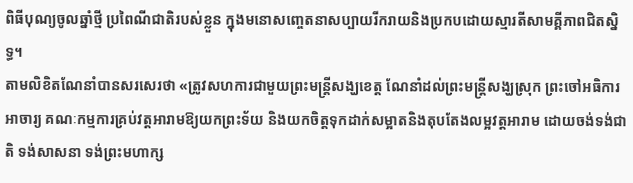ពិធីបុណ្យចូលឆ្នាំថ្មី ប្រពៃណីជាតិរបស់ខ្លួន ក្នុងមនោសញ្ចេតនាសប្បាយរីករាយនិងប្រកបដោយស្មារតីសាមគ្គីភាពជិតស្និទ្ធ។
តាមលិខិតណែនាំបានសរសេរថា «ត្រូវសហការជាមួយព្រះមន្ត្រីសង្ឃខេត្ត ណែនាំដល់ព្រះមន្ត្រីសង្ឃស្រុក ព្រះចៅអធិការ អាចារ្យ គណៈកម្មការគ្រប់វត្តអារាមឱ្យយកព្រះទ័យ និងយកចិត្តទុកដាក់សម្អាតនិងតុបតែងលម្អវត្តអារាម ដោយចង់ទង់ជាតិ ទង់សាសនា ទង់ព្រះមហាក្ស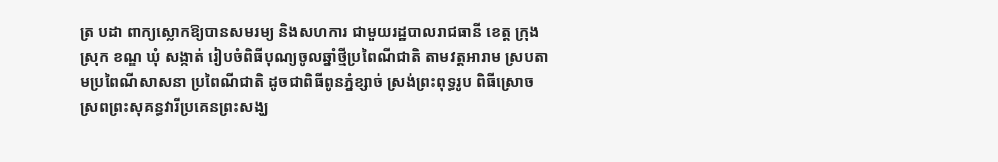ត្រ បដា ពាក្យស្លោកឱ្យបានសមរម្យ និងសហការ ជាមួយរដ្ឋបាលរាជធានី ខេត្ត ក្រុង ស្រុក ខណ្ឌ ឃុំ សង្កាត់ រៀបចំពិធីបុណ្យចូលឆ្នាំថ្មីប្រពៃណីជាតិ តាមវត្តអារាម ស្របតាមប្រពៃណីសាសនា ប្រពៃណីជាតិ ដូចជាពិធីពូនភ្នំខ្សាច់ ស្រង់ព្រះពុទ្ធរូប ពិធីស្រោចស្រពព្រះសុគន្ធវារីប្រគេនព្រះសង្ឃ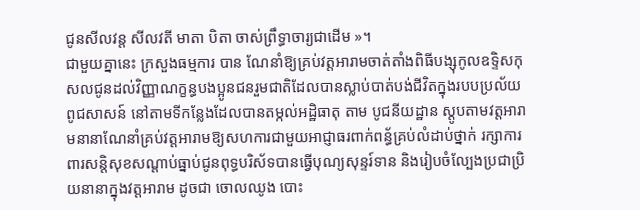ជូនសីលវន្ត សីលវតី មាតា បិតា ចាស់ព្រឹទ្ធាចារ្យជាដើម »។
ជាមួយគ្នានេះ ក្រសួងធម្មការ បាន ណែនាំឱ្យគ្រប់វត្ដអារាមចាត់តាំងពិធីបង្សុកូលឧទ្ទិសកុសលជូនដល់វិញ្ញាណក្ខន្ធបងប្អូនជនរួមជាតិដែលបានស្លាប់បាត់បង់ជីវិតក្នុងរបបប្រល័យពូជសាសន៍ នៅតាមទីកន្លែងដែលបានតម្កល់អដ្ឋិធាតុ តាម បូជនីយដ្ឋាន ស្តូបតាមវត្តអារាមនានាណែនាំគ្រប់វត្ដអារាមឱ្យសហការជាមួយអាជ្ញាធរពាក់ពន្ធ័គ្រប់លំដាប់ថ្នាក់ រក្សាការពារសន្តិសុខសណ្ដាប់ធ្នាប់ជូនពុទ្ធបរិស័ទបានធ្វើបុណ្យសុន្ទរ៍ទាន និងរៀបចំល្បែងប្រជាប្រិយនានាក្នុងវត្តអារាម ដូចជា ចោលឈូង បោះ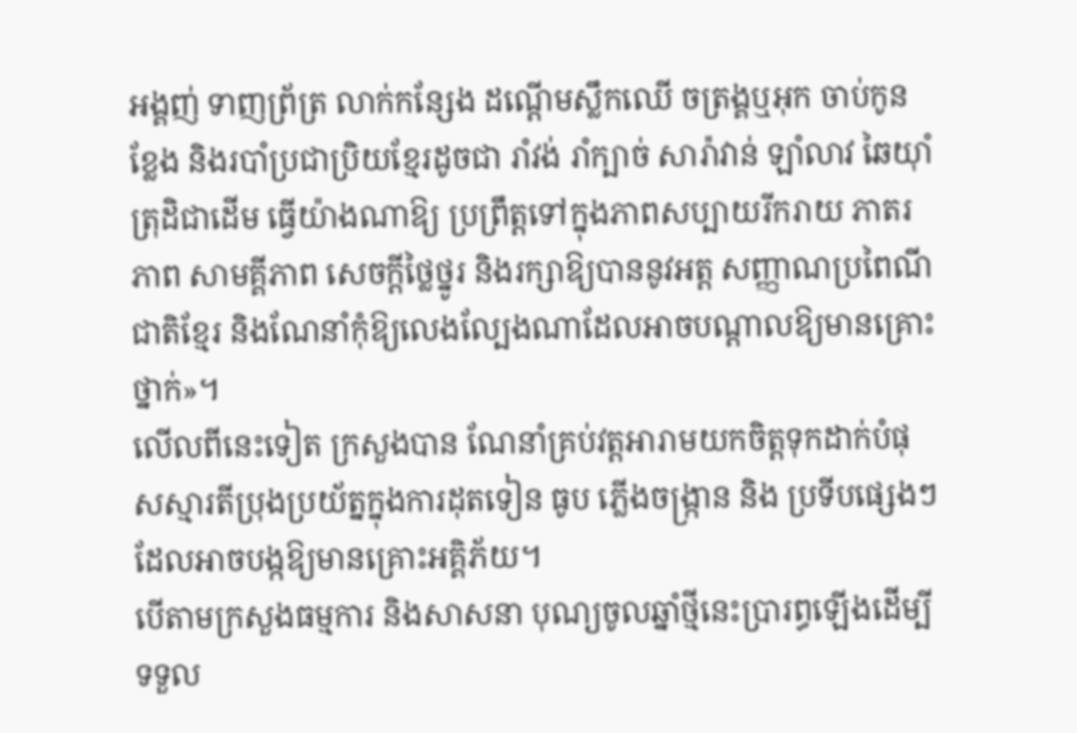អង្គញ់ ទាញព្រ័ត្រ លាក់កន្សែង ដណ្តើមស្លឹកឈើ ចត្រង្គឬអុក ចាប់កូនខ្លែង និងរបាំប្រជាប្រិយខ្មែរដូចជា រាំវង់ រាំក្បាច់ សារ៉ាវាន់ ឡាំលាវ ឆៃយ៉ាំ ត្រុដិជាដើម ធ្វើយ៉ាងណាឱ្យ ប្រព្រឹត្តទៅក្នុងភាពសប្បាយរីករាយ ភាតរភាព សាមគ្គីភាព សេចក្តីថ្លៃថ្នូរ និងរក្សាឱ្យបាននូវអត្ត សញ្ញាណប្រពៃណីជាតិខ្មែរ និងណែនាំកុំឱ្យលេងល្បែងណាដែលអាចបណ្តាលឱ្យមានគ្រោះថ្នាក់»។
លើលពីនេះទៀត ក្រសួងបាន ណែនាំគ្រប់វត្តអារាមយកចិត្តទុកដាក់បំផុសស្មារតីប្រុងប្រយ័ត្នក្នុងការដុតទៀន ធូប ភ្លើងចង្ក្រាន និង ប្រទីបផ្សេងៗ ដែលអាចបង្កឱ្យមានគ្រោះអគ្គិភ័យ។
បើតាមក្រសួងធម្មការ និងសាសនា បុណ្យចូលឆ្នាំថ្មីនេះប្រារព្ធឡើងដើម្បីទទួល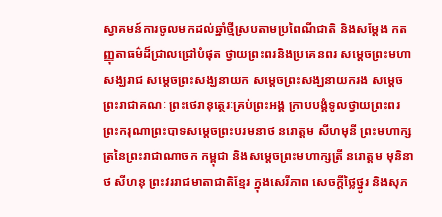ស្វាគមន៍ការចូលមកដល់ឆ្នាំថ្មីស្របតាមប្រពៃណីជាតិ និងសម្តែង កតញ្ញុតាធម៌ដ៏ជ្រាលជ្រៅបំផុត ថ្វាយព្រះពរនិងប្រគេនពរ សម្តេចព្រះមហាសង្ឃរាជ សម្តេចព្រះសង្ឃនាយក សម្តេចព្រះសង្ឃនាយករង សម្តេច ព្រះរាជាគណៈ ព្រះថេរានុត្ថេរៈគ្រប់ព្រះអង្គ ក្រាបបង្គំទូលថ្វាយព្រះពរ ព្រះករុណាព្រះបាទសម្តេចព្រះបរមនាថ នរោត្ដម សីហមុនី ព្រះមហាក្សត្រនៃព្រះរាជាណាចក កម្ពុជា និងសម្ដេចព្រះមហាក្សត្រី នរោត្តម មុនិនាថ សីហនុ ព្រះវររាជមាតាជាតិខ្មែរ ក្នុងសេរីភាព សេចក្តីថ្លៃថ្នូរ និងសុភ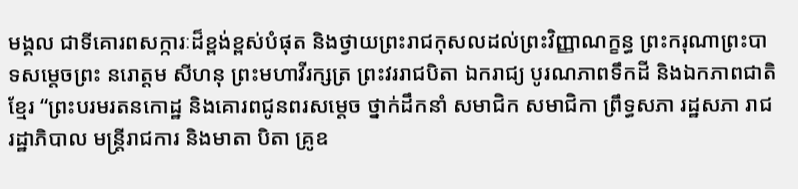មង្គល ជាទីគោរពសក្ការៈដ៏ខ្ពង់ខ្ពស់បំផុត និងថ្វាយព្រះរាជកុសលដល់ព្រះវិញ្ញាណក្ខន្ធ ព្រះករុណាព្រះបាទសម្តេចព្រះ នរោត្តម សីហនុ ព្រះមហាវីរក្សត្រ ព្រះវររាជបិតា ឯករាជ្យ បូរណភាពទឹកដី និងឯកភាពជាតិខ្មែរ “ព្រះបរមរតនកោដ្ឋ និងគោរពជូនពរសម្តេច ថ្នាក់ដឹកនាំ សមាជិក សមាជិកា ព្រឹទ្ធសភា រដ្ឋសភា រាជរដ្ឋាភិបាល មន្ត្រីរាជការ និងមាតា បិតា គ្រូឧ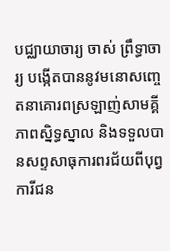បជ្ឈាយាចារ្យ ចាស់ ព្រឹទ្ធាចារ្យ បង្កើតបាននូវមនោសញ្ចេតនាគោរពស្រឡាញ់សាមគ្គីភាពស្និទ្ធស្នាល និងទទួលបានសព្ទសាធុការពរជ័យពីបុព្វការីជន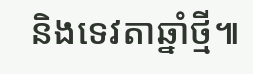និងទេវតាឆ្នាំថ្មី៕